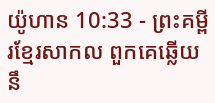យ៉ូហាន 10:33 - ព្រះគម្ពីរខ្មែរសាកល ពួកគេឆ្លើយនឹ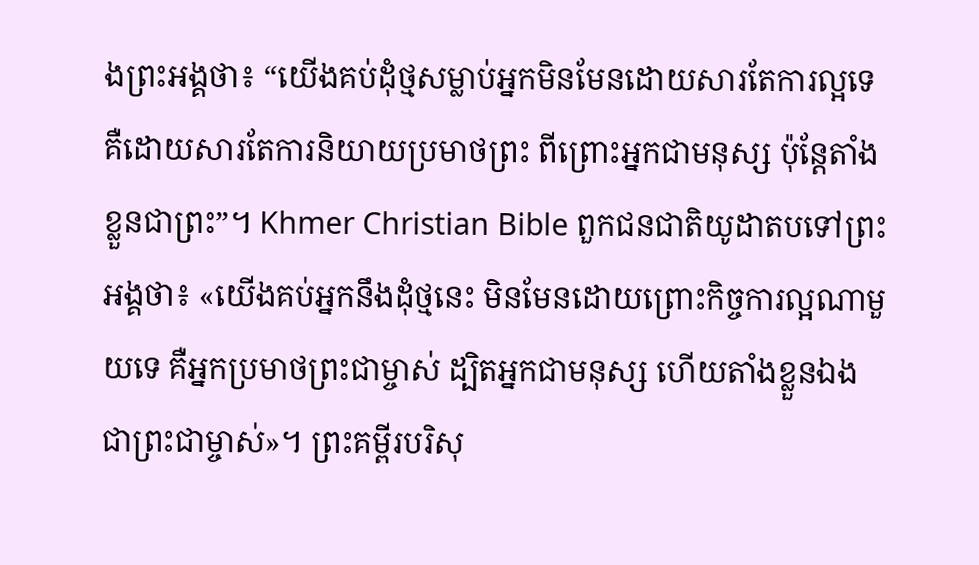ងព្រះអង្គថា៖ “យើងគប់ដុំថ្មសម្លាប់អ្នកមិនមែនដោយសារតែការល្អទេ គឺដោយសារតែការនិយាយប្រមាថព្រះ ពីព្រោះអ្នកជាមនុស្ស ប៉ុន្តែតាំងខ្លួនជាព្រះ”។ Khmer Christian Bible ពួកជនជាតិយូដាតបទៅព្រះអង្គថា៖ «យើងគប់អ្នកនឹងដុំថ្មនេះ មិនមែនដោយព្រោះកិច្ចការល្អណាមួយទេ គឺអ្នកប្រមាថព្រះជាម្ចាស់ ដ្បិតអ្នកជាមនុស្ស ហើយតាំងខ្លួនឯងជាព្រះជាម្ចាស់»។ ព្រះគម្ពីរបរិសុ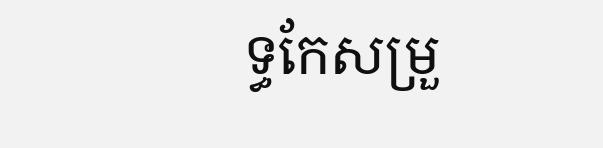ទ្ធកែសម្រួ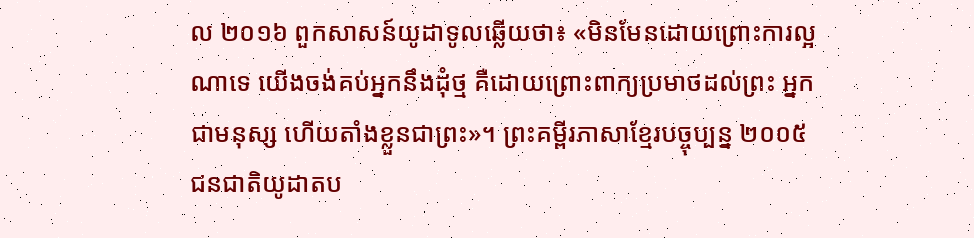ល ២០១៦ ពួកសាសន៍យូដាទូលឆ្លើយថា៖ «មិនមែនដោយព្រោះការល្អណាទេ យើងចង់គប់អ្នកនឹងដុំថ្ម គឺដោយព្រោះពាក្យប្រមាថដល់ព្រះ អ្នកជាមនុស្ស ហើយតាំងខ្លួនជាព្រះ»។ ព្រះគម្ពីរភាសាខ្មែរបច្ចុប្បន្ន ២០០៥ ជនជាតិយូដាតប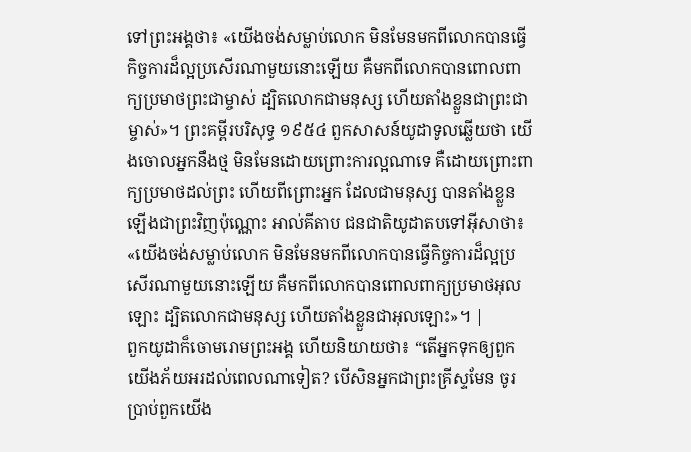ទៅព្រះអង្គថា៖ «យើងចង់សម្លាប់លោក មិនមែនមកពីលោកបានធ្វើកិច្ចការដ៏ល្អប្រសើរណាមួយនោះឡើយ គឺមកពីលោកបានពោលពាក្យប្រមាថព្រះជាម្ចាស់ ដ្បិតលោកជាមនុស្ស ហើយតាំងខ្លួនជាព្រះជាម្ចាស់»។ ព្រះគម្ពីរបរិសុទ្ធ ១៩៥៤ ពួកសាសន៍យូដាទូលឆ្លើយថា យើងចោលអ្នកនឹងថ្ម មិនមែនដោយព្រោះការល្អណាទេ គឺដោយព្រោះពាក្យប្រមាថដល់ព្រះ ហើយពីព្រោះអ្នក ដែលជាមនុស្ស បានតាំងខ្លួនឡើងជាព្រះវិញប៉ុណ្ណោះ អាល់គីតាប ជនជាតិយូដាតបទៅអ៊ីសាថា៖ «យើងចង់សម្លាប់លោក មិនមែនមកពីលោកបានធ្វើកិច្ចការដ៏ល្អប្រសើរណាមួយនោះឡើយ គឺមកពីលោកបានពោលពាក្យប្រមាថអុលឡោះ ដ្បិតលោកជាមនុស្ស ហើយតាំងខ្លួនជាអុលឡោះ»។ |
ពួកយូដាក៏ចោមរោមព្រះអង្គ ហើយនិយាយថា៖ “តើអ្នកទុកឲ្យពួកយើងភ័យអរដល់ពេលណាទៀត? បើសិនអ្នកជាព្រះគ្រីស្ទមែន ចូរប្រាប់ពួកយើង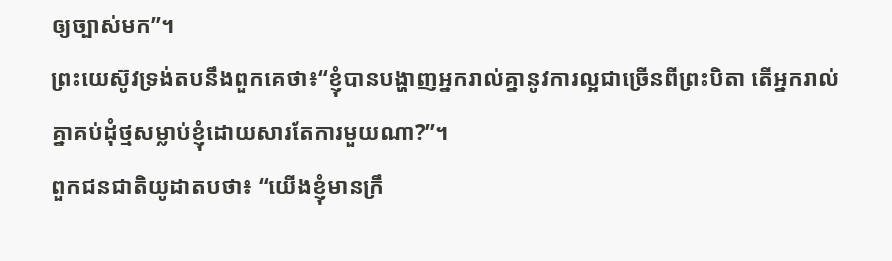ឲ្យច្បាស់មក”។
ព្រះយេស៊ូវទ្រង់តបនឹងពួកគេថា៖“ខ្ញុំបានបង្ហាញអ្នករាល់គ្នានូវការល្អជាច្រើនពីព្រះបិតា តើអ្នករាល់គ្នាគប់ដុំថ្មសម្លាប់ខ្ញុំដោយសារតែការមួយណា?”។
ពួកជនជាតិយូដាតបថា៖ “យើងខ្ញុំមានក្រឹ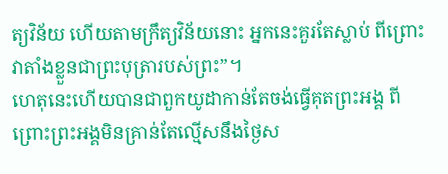ត្យវិន័យ ហើយតាមក្រឹត្យវិន័យនោះ អ្នកនេះគួរតែស្លាប់ ពីព្រោះវាតាំងខ្លួនជាព្រះបុត្រារបស់ព្រះ”។
ហេតុនេះហើយបានជាពួកយូដាកាន់តែចង់ធ្វើគុតព្រះអង្គ ពីព្រោះព្រះអង្គមិនគ្រាន់តែល្មើសនឹងថ្ងៃស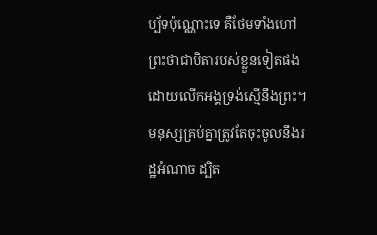ប្ប័ទប៉ុណ្ណោះទេ គឺថែមទាំងហៅព្រះថាជាបិតារបស់ខ្លួនទៀតផង ដោយលើកអង្គទ្រង់ស្មើនឹងព្រះ។
មនុស្សគ្រប់គ្នាត្រូវតែចុះចូលនឹងរដ្ឋអំណាច ដ្បិត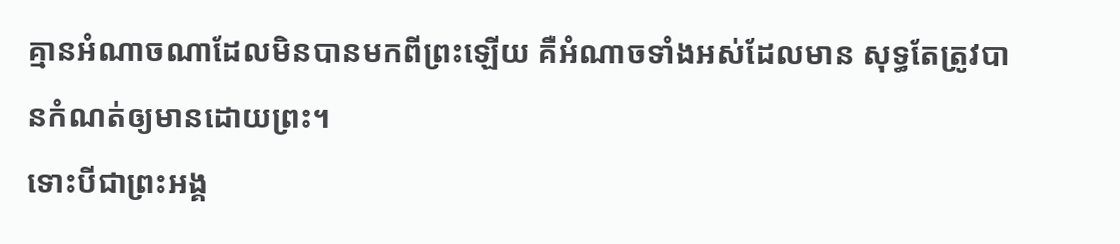គ្មានអំណាចណាដែលមិនបានមកពីព្រះឡើយ គឺអំណាចទាំងអស់ដែលមាន សុទ្ធតែត្រូវបានកំណត់ឲ្យមានដោយព្រះ។
ទោះបីជាព្រះអង្គ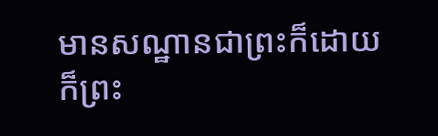មានសណ្ឋានជាព្រះក៏ដោយ ក៏ព្រះ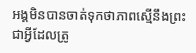អង្គមិនបានចាត់ទុកថាភាពស្មើនឹងព្រះជាអ្វីដែលត្រូ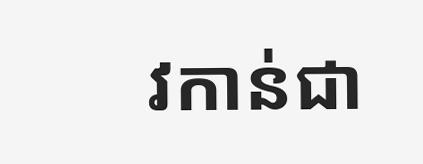វកាន់ជា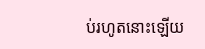ប់រហូតនោះឡើយ